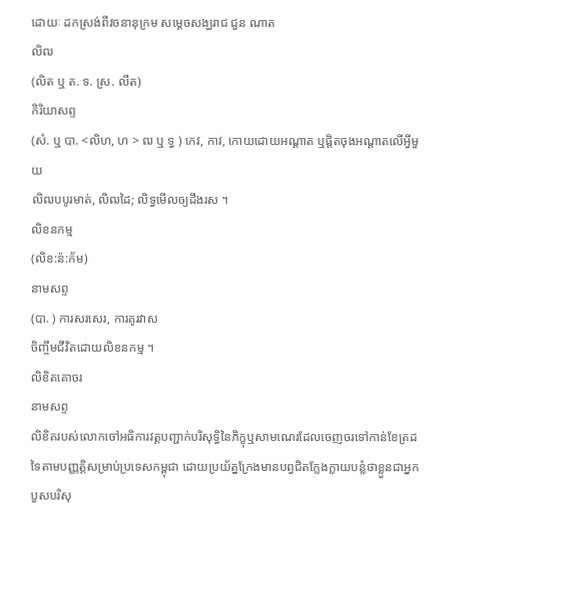ដោយៈ ដកស្រង់ពីវចនានុក្រម សម្តេចសង្ឃរាជ ជួន ណាត
លិឍ
(លិត ឬ ត. ទ. ស្រ. លឹត)
កិរិយាសព្ទ
(សំ. ឬ បា. <លិហ, ហ > ឍ ឬ ទ្ធ ) កេវ, កាវ, កោយដោយអណ្ដាត ឬផ្ដិតចុងអណ្ដាតលើអ្វីមួយ
លិឍបបូរមាត់, លិឍដៃ; លិទ្ធមើលឲ្យដឹងរស ។
លិខនកម្ម
(លិខ:ន៉:ក័ម)
នាមសព្ទ
(បា. ) ការសរសេរ, ការគូរវាស
ចិញ្ចឹមជីវិតដោយលិខនកម្ម ។
លិខិតគោចរ
នាមសព្ទ
លិខិតរបស់លោកចៅអធិការវត្តបញ្ជាក់បរិសុទ្ធិនៃភិក្ខុឬសាមណេរដែលចេញចរទៅកាន់ខែត្រដទៃតាមបញ្ញត្តិសម្រាប់ប្រទេសកម្ពុជា ដោយប្រយ័ត្នក្រែងមានបព្វជិតក្លែងក្លាយបន្លំថាខ្លួនជាអ្នកបួសបរិសុ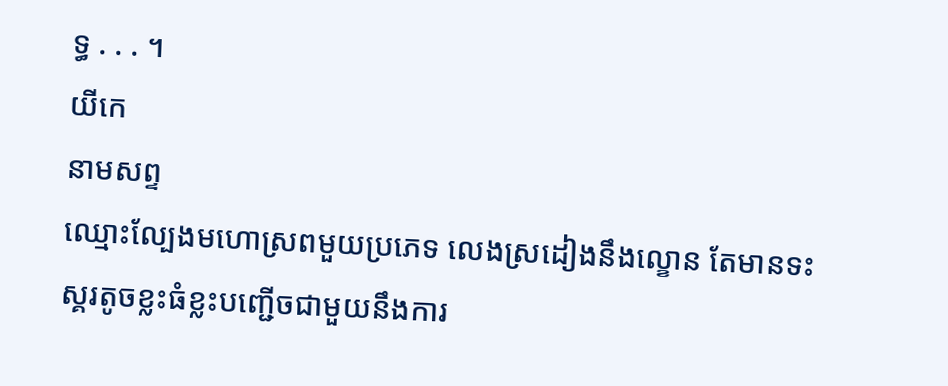ទ្ធ . . . ។
យីកេ
នាមសព្ទ
ឈ្មោះល្បែងមហោស្រពមួយប្រភេទ លេងស្រដៀងនឹងល្ខោន តែមានទះស្គរតូចខ្លះធំខ្លះបញ្ជើចជាមួយនឹងការ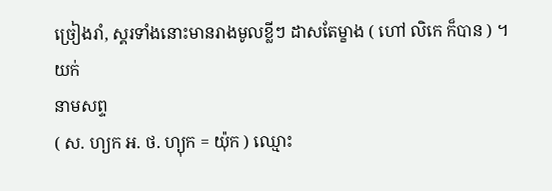ច្រៀងរាំ, ស្គរទាំងនោះមានរាងមូលខ្លីៗ ដាសតែម្ខាង ( ហៅ លិកេ ក៏បាន ) ។
យក់
នាមសព្ទ
( ស. ហ្យក អ. ថ. ហ្យុក = យ៉ុក ) ឈ្មោះ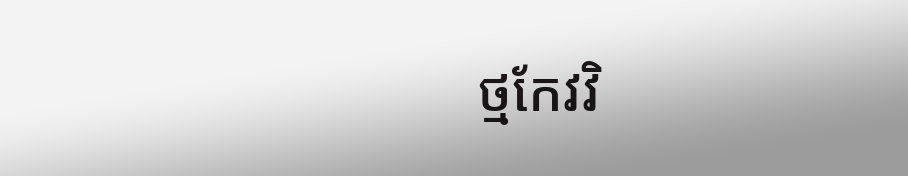ថ្មកែវវិ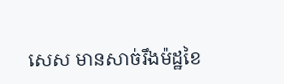សេស មានសាច់រឹងម៉ដ្ឋខៃ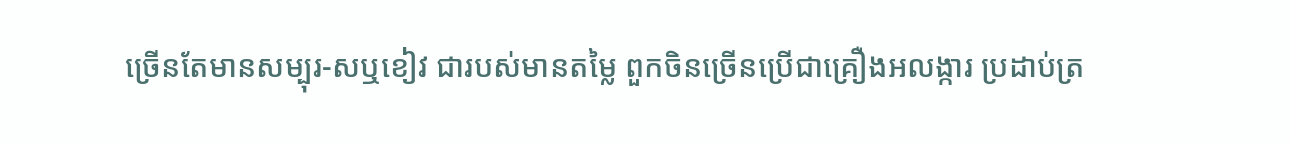ច្រើនតែមានសម្បុរ-សឬខៀវ ជារបស់មានតម្លៃ ពួកចិនច្រើនប្រើជាគ្រឿងអលង្ការ ប្រដាប់ត្រ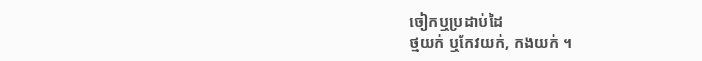ចៀកឬប្រដាប់ដៃ
ថ្មយក់ ឬកែវយក់, កងយក់ ។